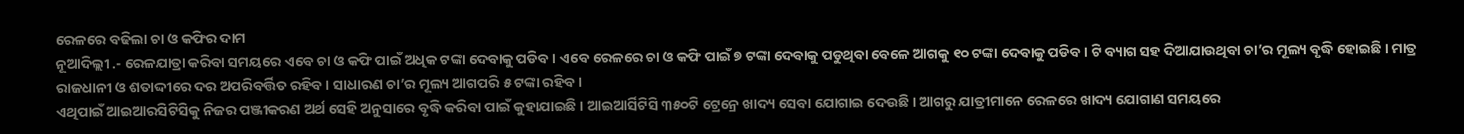ରେଳରେ ବଢିଲା ଚା ଓ କଫିର ଦାମ
ନୂଆଦିଲ୍ଲୀ .- ରେଳଯାତ୍ରା କରିବା ସମୟରେ ଏବେ ଚା ଓ କଫି ପାଇଁ ଅଧିକ ଟଙ୍କା ଦେବାକୁ ପଡିବ । ଏବେ ରେଳରେ ଚା ଓ କଫି ପାଇଁ ୭ ଟଙ୍କା ଦେବାକୁ ପଡୁଥିବା ବେଳେ ଆଗକୁ ୧୦ ଟଙ୍କା ଦେବାକୁ ପଡିବ। ଟି ବ୍ୟାଗ ସହ ଦିଆଯାଉଥିବା ଚା’ର ମୂଲ୍ୟ ବୃଦ୍ଧି ହୋଇଛି । ମାତ୍ର ରାଜଧାନୀ ଓ ଶତାଦ୍ଦୀରେ ଦର ଅପରିବର୍ତ୍ତିତ ରହିବ । ସାଧାରଣ ଚା’ର ମୂଲ୍ୟ ଆଗପରି ୫ ଟଙ୍କା ରହିବ ।
ଏଥିପାଇଁ ଆଇଆରସିଟିସିକୁ ନିଜର ପଞ୍ଜୀକରଣ ଅର୍ଥ ସେହି ଅନୁସାରେ ବୃଦ୍ଧି କରିବା ପାଇଁ କୁହାଯାଇଛି । ଆଇଆର୍ସିଟିସି ୩୫୦ଟି ଟ୍ରେନ୍ରେ ଖାଦ୍ୟ ସେବା ଯୋଗାଇ ଦେଉଛି । ଆଗରୁ ଯାତ୍ରୀମାନେ ରେଳରେ ଖାଦ୍ୟ ଯୋଗାଣ ସମୟରେ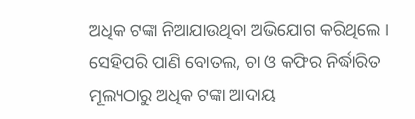ଅଧିକ ଟଙ୍କା ନିଆଯାଉଥିବା ଅଭିଯୋଗ କରିଥିଲେ ।
ସେହିପରି ପାଣି ବୋତଲ, ଚା ଓ କଫିର ନିର୍ଦ୍ଧାରିତ ମୂଲ୍ୟଠାରୁ ଅଧିକ ଟଙ୍କା ଆଦାୟ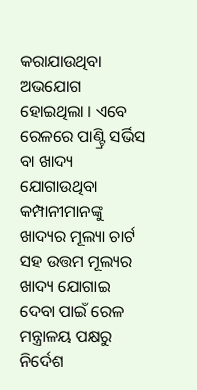କରାଯାଉଥିବା ଅଭଯୋଗ ହୋଇଥିଲା । ଏବେ ରେଳରେ ପାଣ୍ଟ୍ରି ସର୍ଭିସ ବା ଖାଦ୍ୟ ଯୋଗାଉଥିବା କମ୍ପାନୀମାନଙ୍କୁ ଖାଦ୍ୟର ମୂଲ୍ୟା ଚାର୍ଟ ସହ ଉତ୍ତମ ମୂଲ୍ୟର ଖାଦ୍ୟ ଯୋଗାଇ ଦେବା ପାଇଁ ରେଳ ମନ୍ତ୍ରାଳୟ ପକ୍ଷରୁ ନିର୍ଦେଶ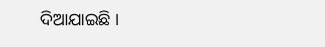ଦିଆଯାଇଛି ।